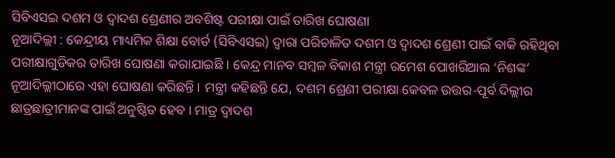ସିବିଏସଇ ଦଶମ ଓ ଦ୍ଵାଦଶ ଶ୍ରେଣୀର ଅବଶିଷ୍ଟ ପରୀକ୍ଷା ପାଇଁ ତାରିଖ ଘୋଷଣା
ନୂଆଦିଲ୍ଲୀ : କେନ୍ଦ୍ରୀୟ ମାଧ୍ୟମିକ ଶିକ୍ଷା ବୋର୍ଡ (ସିବିଏସଇ) ଦ୍ଵାରା ପରିଚାଳିତ ଦଶମ ଓ ଦ୍ଵାଦଶ ଶ୍ରେଣୀ ପାଇଁ ବାକି ରହିଥିବା ପରୀକ୍ଷାଗୁଡିକର ତାରିଖ ଘୋଷଣା କରାଯାଇଛି । କେନ୍ଦ୍ର ମାନବ ସମ୍ବଳ ବିକାଶ ମନ୍ତ୍ରୀ ରମେଶ ପୋଖରିଆଲ ‘ନିଶଙ୍କ’ ନୂଆଦିଲ୍ଲୀଠାରେ ଏହା ଘୋଷଣା କରିଛନ୍ତି । ମନ୍ତ୍ରୀ କହିଛନ୍ତି ଯେ, ଦଶମ ଶ୍ରେଣୀ ପରୀକ୍ଷା କେବଳ ଉତ୍ତର-ପୂର୍ବ ଦିଲ୍ଲୀର ଛାତ୍ରଛାତ୍ରୀମାନଙ୍କ ପାଇଁ ଅନୁଷ୍ଠିତ ହେବ । ମାତ୍ର ଦ୍ଵାଦଶ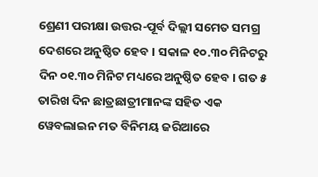ଶ୍ରେଣୀ ପରୀକ୍ଷା ଉତ୍ତର-ପୂର୍ବ ଦିଲ୍ଲୀ ସମେତ ସମଗ୍ର ଦେଶରେ ଅନୁଷ୍ଠିତ ହେବ । ସକାଳ ୧୦.୩୦ ମିନିଟରୁ ଦିନ ୦୧.୩୦ ମିନିଟ ମଧ୍ୟରେ ଅନୁଷ୍ଠିତ ହେବ । ଗତ ୫ ତାରିଖ ଦିନ ଛାତ୍ରଛାତ୍ରୀମାନଙ୍କ ସହିତ ଏକ ୱେବଲାଇନ ମତ ବିନିମୟ ଜରିଆରେ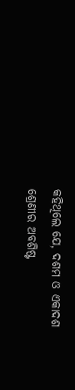କହିଥିଲେ ଯେ, ଦଶମ ଓ ଏକାଦଶ ଶ୍ରେଣୀର ଅବଶିଷ୍ଟ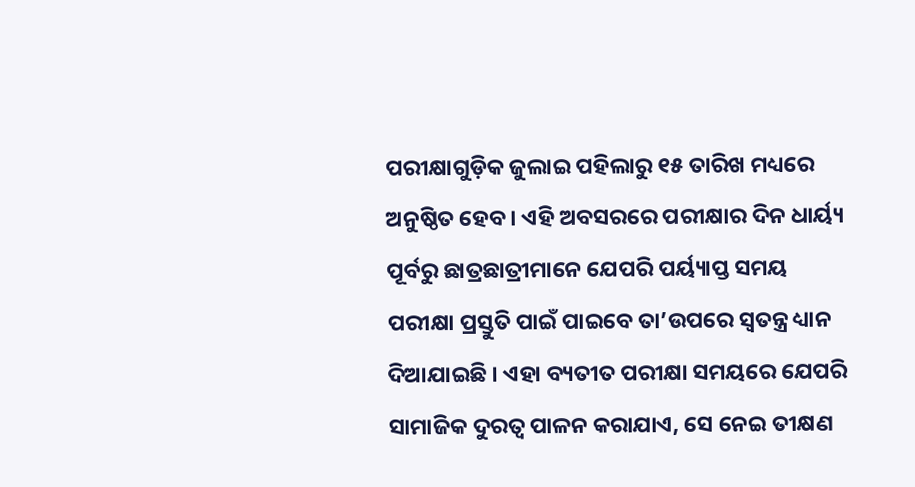ପରୀକ୍ଷାଗୁଡ଼ିକ ଜୁଲାଇ ପହିଲାରୁ ୧୫ ତାରିଖ ମଧ୍ୟରେ ଅନୁଷ୍ଠିତ ହେବ । ଏହି ଅବସରରେ ପରୀକ୍ଷାର ଦିନ ଧାର୍ୟ୍ୟ ପୂର୍ବରୁ ଛାତ୍ରଛାତ୍ରୀମାନେ ଯେପରି ପର୍ୟ୍ୟାପ୍ତ ସମୟ ପରୀକ୍ଷା ପ୍ରସ୍ତୁତି ପାଇଁ ପାଇବେ ତା’ଉପରେ ସ୍ଵତନ୍ତ୍ର ଧ୍ୟାନ ଦିଆଯାଇଛି । ଏହା ବ୍ୟତୀତ ପରୀକ୍ଷା ସମୟରେ ଯେପରି ସାମାଜିକ ଦୁରତ୍ଵ ପାଳନ କରାଯାଏ, ସେ ନେଇ ତୀକ୍ଷଣ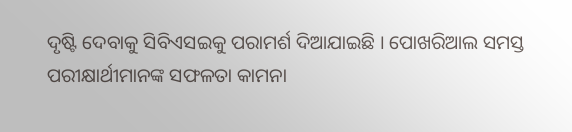ଦୃଷ୍ଟି ଦେବାକୁ ସିବିଏସଇକୁ ପରାମର୍ଶ ଦିଆଯାଇଛି । ପୋଖରିଆଲ ସମସ୍ତ ପରୀକ୍ଷାର୍ଥୀମାନଙ୍କ ସଫଳତା କାମନା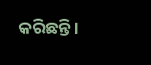କରିଛନ୍ତି ।